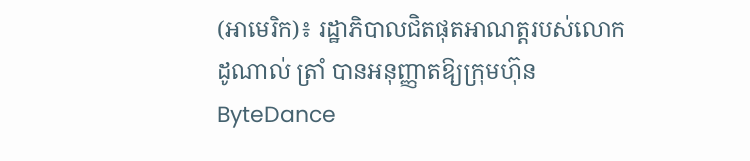(អាមេរិក)៖ រដ្ឋាភិបាលជិតផុតអាណត្តរបស់លោក ដូណាល់ ត្រាំ បានអនុញ្ញាតឱ្យក្រុមហ៊ុន ByteDance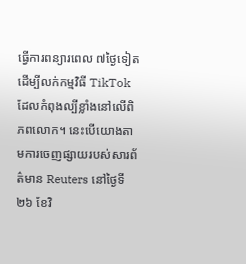ធ្វើការពន្យារពេល ៧ថ្ងៃទៀត ដើម្បីលក់កម្មវិធី TikTok ដែលកំពុងល្បីខ្លាំងនៅលើពិភពលោក។ នេះបើយោងតាមការចេញផ្សាយរបស់សារព័ត៌មាន Reuters នៅថ្ងៃទី ២៦ ខែវិ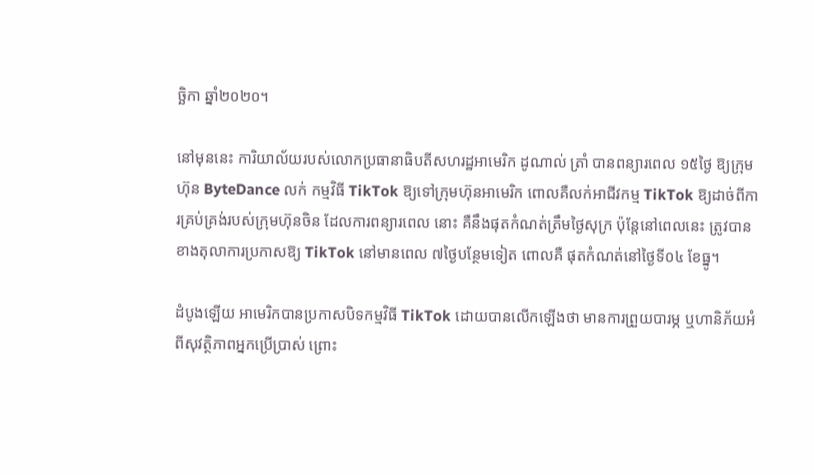ច្ឆិកា ឆ្នាំ២០២០។

នៅមុននេះ ការិយាល័យរបស់លោកប្រធានាធិបតីសហរដ្ឋអាមេរិក ដូណាល់ ត្រាំ បានពន្យារពេល ១៥ថ្ងៃ ឱ្យក្រុមហ៊ុន ByteDance លក់ កម្មវិធី TikTok ឱ្យទៅក្រុមហ៊ុនអាមេរិក ពោលគឺលក់អាជីវកម្ម TikTok ឱ្យដាច់ពីការគ្រប់គ្រង់របស់ក្រុមហ៊ុនចិន ដែលការពន្យារពេល នោះ គឺនឹងផុតកំណត់ត្រឹមថ្ងៃសុក្រ ប៉ុន្តែនៅពេលនេះ ត្រូវបានខាងតុលាការប្រកាសឱ្យ TikTok នៅមានពេល ៧ថ្ងៃបន្ថែមទៀត ពោលគឺ ផុតកំណត់នៅថ្ងៃទី០៤ ខែធ្នូ។

ដំបូងឡើយ អាមេរិកបានប្រកាសបិទកម្មវិធី TikTok ដោយបានលើកឡើងថា មានការព្រួយបារម្ភ ឬហានិភ័យអំពីសុវត្ថិភាពអ្នកប្រើប្រាស់ ព្រោះ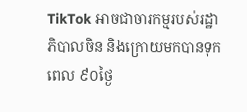TikTok អាចជាចារកម្មរបស់រដ្ឋាភិបាលចិន និងក្រោយមកបានទុកពេល ៩០ថ្ងៃ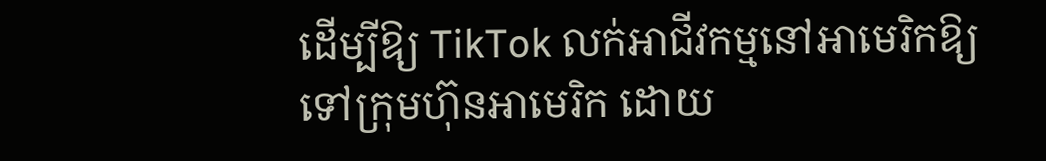ដើម្បីឱ្យ TikTok លក់អាជីវកម្មនៅអាមេរិកឱ្យ ទៅក្រុមហ៊ុនអាមេរិក ដោយ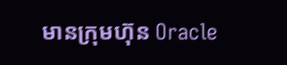មានក្រុមហ៊ុន Oracle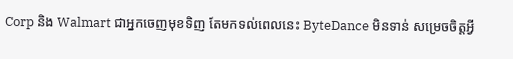Corp និង Walmart ជាអ្នកចេញមុខទិញ តែមកទល់ពេលនេះ ByteDance មិនទាន់ សម្រេចចិត្តអ្វី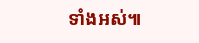ទាំងអស់៕